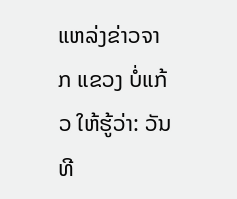ແຫລ່ງຂ່າວຈາກ ແຂວງ ບໍ່ແກ້ວ ໃຫ້ຮູ້ວ່າ: ວັນທີ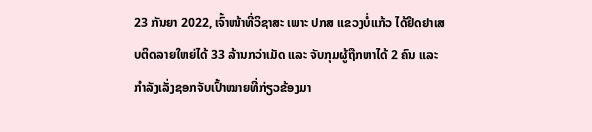23 ກັນຍາ 2022, ເຈົ້າໜ້າທີ່ວິຊາສະ ເພາະ ປກສ ແຂວງບໍ່ແກ້ວ ໄດ້ຢຶດຢາເສບຕິດລາຍໃຫຍ່ໄດ້ 33 ລ້ານກວ່າເມັດ ແລະ ຈັບກຸມຜູ້ຖືກຫາໄດ້ 2 ຄົນ ແລະ ກຳລັງເລັ່ງຊອກຈັບເປົ້າໝາຍທີ່ກ່ຽວຂ້ອງມາ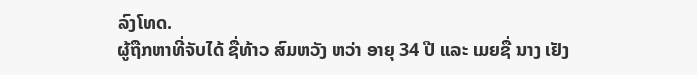ລົງໂທດ.
ຜູ້ຖືກຫາທີ່ຈັບໄດ້ ຊື່ທ້າວ ສົມຫວັງ ຫວ່າ ອາຍຸ 34 ປີ ແລະ ເມຍຊື່ ນາງ ເຢັງ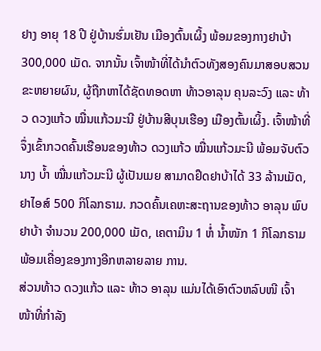ຢາງ ອາຍຸ 18 ປີ ຢູ່ບ້ານຮົ່ມເຢັນ ເມືອງຕົ້ນເຜິ້ງ ພ້ອມຂອງກາງຢາບ້າ 300,000 ເມັດ. ຈາກນັ້ນ ເຈົ້າໜ້າທີ່ໄດ້ນຳຕົວທັງສອງຄົນມາສອບສວນຂະຫຍາຍຜົນ, ຜູ້ຖືກຫາໄດ້ຊັດທອດຫາ ທ້າວອາລຸນ ຄຸນລະວົງ ແລະ ທ້າວ ດວງແກ້ວ ໝື່ນແກ້ວມະນີ ຢູ່ບ້ານສີບຸນເຮືອງ ເມືອງຕົ້ນເຜິ້ງ. ເຈົ້າໜ້າທີ່ຈຶ່ງເຂົ້າກວດຄົ້ນເຮືອນຂອງທ້າວ ດວງແກ້ວ ໝື່ນແກ້ວມະນີ ພ້ອມຈັບຕົວນາງ ບໍ້າ ໝື່ນແກ້ວມະນີ ຜູ້ເປັນເມຍ ສາມາດຢຶດຢາບ້າໄດ້ 33 ລ້ານເມັດ, ຢາໄອສ໌ 500 ກິໂລກຣາມ. ກວດຄົ້ນເຄຫະສະຖານຂອງທ້າວ ອາລຸນ ພົບຢາບ້າ ຈຳນວນ 200,000 ເມັດ, ເຄຕາມິນ 1 ຫໍ່ ນໍ້າໜັກ 1 ກິໂລກຣາມ ພ້ອມເຄື່ອງຂອງກາງອີກຫລາຍລາຍ ການ.
ສ່ວນທ້າວ ດວງແກ້ວ ແລະ ທ້າວ ອາລຸນ ແມ່ນໄດ້ເອົາຕົວຫລົບໜີ ເຈົ້າໜ້າທີ່ກຳລັງ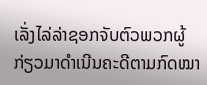ເລັ່ງໄລ່ລ່າຊອກຈັບຕົວພວກຜູ້ກ່ຽວມາດຳເນີນຄະດີຕາມກົດໝາ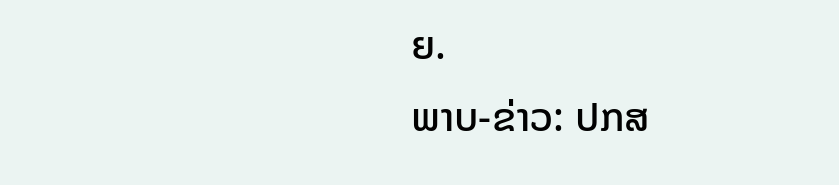ຍ.
ພາບ-ຂ່າວ: ປກສ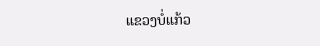ແຂວງບໍ່ແກ້ວ